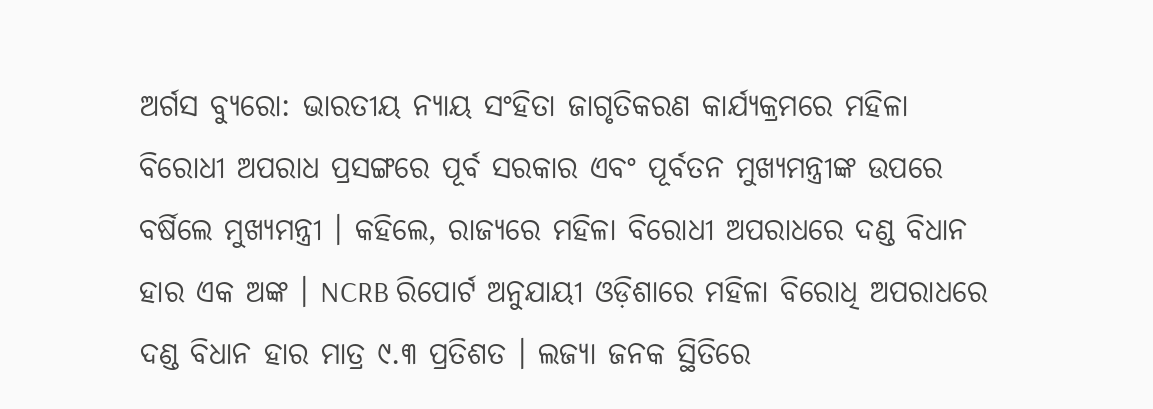ଅର୍ଗସ ବ୍ୟୁରୋ: ଭାରତୀୟ ନ୍ୟାୟ ସଂହିତା ଜାଗୃତିକରଣ କାର୍ଯ୍ୟକ୍ରମରେ ମହିଳା ବିରୋଧୀ ଅପରାଧ ପ୍ରସଙ୍ଗରେ ପୂର୍ବ ସରକାର ଏବଂ ପୂର୍ବତନ ମୁଖ୍ୟମନ୍ତ୍ରୀଙ୍କ ଉପରେ ବର୍ଷିଲେ ମୁଖ୍ୟମନ୍ତ୍ରୀ । କହିଲେ, ରାଜ୍ୟରେ ମହିଳା ବିରୋଧୀ ଅପରାଧରେ ଦଣ୍ଡ ବିଧାନ ହାର ଏକ ଅଙ୍କ । NCRB ରିପୋର୍ଟ ଅନୁଯାୟୀ ଓଡ଼ିଶାରେ ମହିଳା ବିରୋଧି ଅପରାଧରେ ଦଣ୍ଡ ବିଧାନ ହାର ମାତ୍ର ୯.୩ ପ୍ରତିଶତ । ଲଜ୍ୟା ଜନକ ସ୍ଥିତିରେ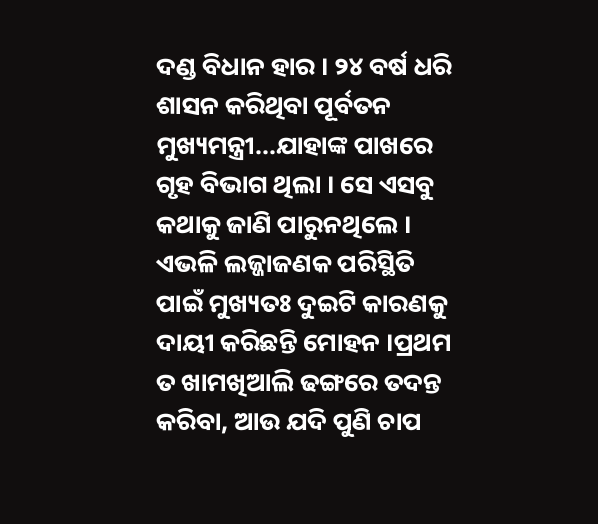ଦଣ୍ଡ ବିଧାନ ହାର । ୨୪ ବର୍ଷ ଧରି ଶାସନ କରିଥିବା ପୂର୍ବତନ ମୁଖ୍ୟମନ୍ତ୍ରୀ...ଯାହାଙ୍କ ପାଖରେ ଗୃହ ବିଭାଗ ଥିଲା । ସେ ଏସବୁ କଥାକୁ ଜାଣି ପାରୁନଥିଲେ । ଏଭଳି ଲଜ୍ଜାଜଣକ ପରିସ୍ଥିତି ପାଇଁ ମୁଖ୍ୟତଃ ଦୁଇଟି କାରଣକୁ ଦାୟୀ କରିଛନ୍ତି ମୋହନ ।ପ୍ରଥମ ତ ଖାମଖିଆଲି ଢଙ୍ଗରେ ତଦନ୍ତ କରିବା, ଆଉ ଯଦି ପୁଣି ଚାପ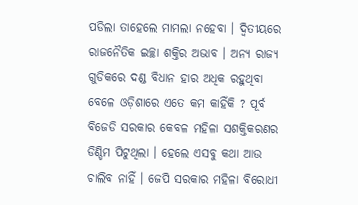ପଡିଲା ତାହେଲେ ମାମଲା ନହେବା । ଦ୍ଵିତୀୟରେ ରାଜନୈତିକ ଇଚ୍ଛା ଶକ୍ତିର ଅଭାବ । ଅନ୍ୟ ରାଜ୍ୟ ଗୁଡିକରେ ଦଣ୍ଡ ବିଧାନ ହାର ଅଧିକ ରହୁଥିବା ବେଳେ ଓଡ଼ିଶାରେ ଏତେ କମ କାହିଁକି ? ପୂର୍ବ ବିଜେଡି ସରକାର କେବଳ ମହିଳା ସଶକ୍ତିକରଣର ଡିଣ୍ଡିମ ପିଟୁଥିଲା । ହେଲେ ଏସବୁ କଥା ଆଉ ଚାଲିବ ନାହିଁ । ଜେପି ସରକାର ମହିଳା ବିରୋଧୀ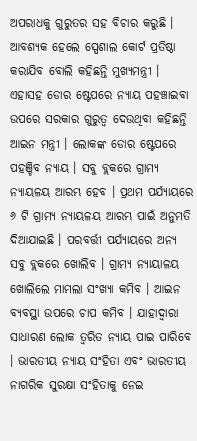ଅପରାଧକୁ ଗୁରୁତର ସହ ବିଚାର କରୁଛି । ଆବଶ୍ୟକ ହେଲେ ସ୍ପେଶାଲ କୋର୍ଟ ପ୍ରତିଷ୍ଠା କରାଯିବ ବୋଲି କହିଛନ୍ତି ମୁଖ୍ୟମନ୍ତ୍ରୀ ।
ଏହାସହ ଡୋର ଷ୍ଟେପରେ ନ୍ୟାୟ ପହଞ୍ଚାଇବା ଉପରେ ସରକାର ଗୁରୁତ୍ଵ ଦେଉଥିବା କହିଛନ୍ତି ଆଇନ ମନ୍ତ୍ରୀ । ଲୋକଙ୍କ ଡୋର ଷ୍ଟେପରେ ପହଞ୍ଚିବ ନ୍ୟାୟ । ସବୁ ବ୍ଲକରେ ଗ୍ରାମ୍ୟ ନ୍ୟାୟଳୟ ଆରମ୍ଭ ହେବ । ପ୍ରଥମ ପର୍ଯ୍ୟାୟରେ ୬ ଟି ଗ୍ରାମ୍ୟ ନ୍ୟାୟଳୟ ଆରମ୍ଭ ପାଇଁ ଅନୁମତି ଦିଆଯାଇଛି । ପରବର୍ତ୍ତୀ ପର୍ଯ୍ୟାୟରେ ଅନ୍ୟ ସବୁ ବ୍ଲକରେ ଖୋଲିବ । ଗ୍ରାମ୍ୟ ନ୍ୟାୟାଳୟ ଖୋଲିଲେ ମାମଲା ସଂଖ୍ୟା କମିବ । ଆଇନ ବ୍ୟବସ୍ଥା ଉପରେ ଚାପ କମିବ । ଯାହାଦ୍ୱାରା ସାଧାରଣ ଲୋକ ତ୍ୱରିତ ନ୍ୟାୟ ପାଇ ପାରିବେ । ଭାରତୀୟ ନ୍ୟାୟ ସଂହିତା ଏବଂ ଭାରତୀୟ ନାଗରିକ ସୁରକ୍ଷା ସଂହିତାକୁ ନେଇ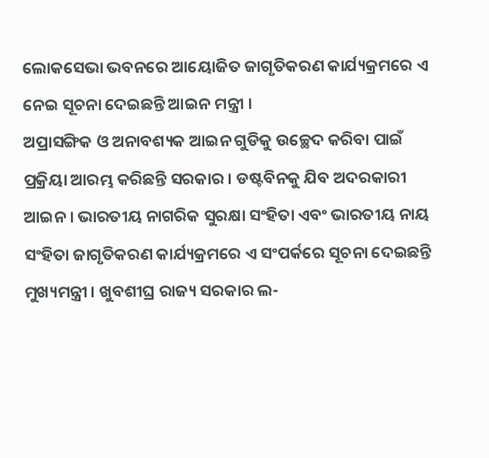ଲୋକସେଭା ଭବନରେ ଆୟୋଜିତ ଜାଗୃତିକରଣ କାର୍ଯ୍ୟକ୍ରମରେ ଏ ନେଇ ସୂଚନା ଦେଇଛନ୍ତି ଆଇନ ମନ୍ତ୍ରୀ ।
ଅପ୍ରାସଙ୍ଗିକ ଓ ଅନାବଶ୍ୟକ ଆଇନ ଗୁଡିକୁ ଉଚ୍ଛେଦ କରିବା ପାଇଁ ପ୍ରକ୍ରିୟା ଆରମ୍ଭ କରିଛନ୍ତି ସରକାର । ଡଷ୍ଟବିନକୁ ଯିବ ଅଦରକାରୀ ଆଇନ । ଭାରତୀୟ ନାଗରିକ ସୁରକ୍ଷା ସଂହିତା ଏବଂ ଭାରତୀୟ ନାୟ ସଂହିତା ଜାଗୃତିକରଣ କାର୍ଯ୍ୟକ୍ରମରେ ଏ ସଂପର୍କରେ ସୂଚନା ଦେଇଛନ୍ତି ମୁଖ୍ୟମନ୍ତ୍ରୀ । ଖୁବଶୀଘ୍ର ରାଜ୍ୟ ସରକାର ଲ-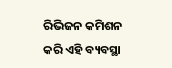ରିଭିଜନ କମିଶନ କରି ଏହି ବ୍ୟବସ୍ଥା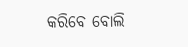କରିବେ ବୋଲି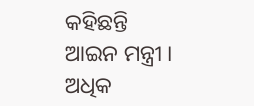କହିଛନ୍ତି ଆଇନ ମନ୍ତ୍ରୀ ।
ଅଧିକ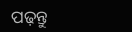ପଢ଼ନ୍ତୁ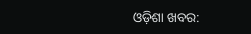ଓଡ଼ିଶା ଖବର: